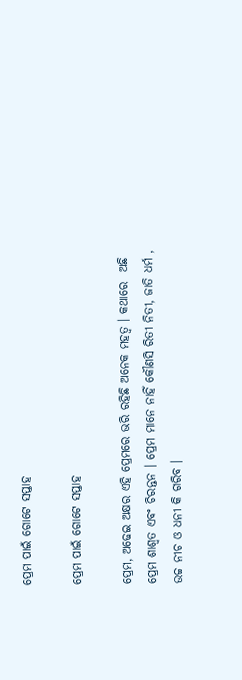ପ୍ରେମ ପାଇଁ ଗୋଟେ ସପ୍ତାହ

ପ୍ରେମ ପାଇଁ ଗୋଟେ ସପ୍ତାହ

ପ୍ରେମ, ଅଢେଇ ଅକ୍ଷର ଏହି ପ୍ରେମରେ ଭରି ରହିଛି ଅନେକ ମହତ୍ୱ । କଥାରେ  ଅଛି ପ୍ରେମ ଶାଶ୍ୱତ ଏବଂ ଚିରନ୍ତନ । ପ୍ରେମ ମାନେ ନାହିଁ କୌଣସି ରିତୀ ନିତୀ, ଜାତି ଧର୍ମ , ଉଚ୍ଚ ନୀଚ ଓ ଧନୀ କି ଗରିବ ।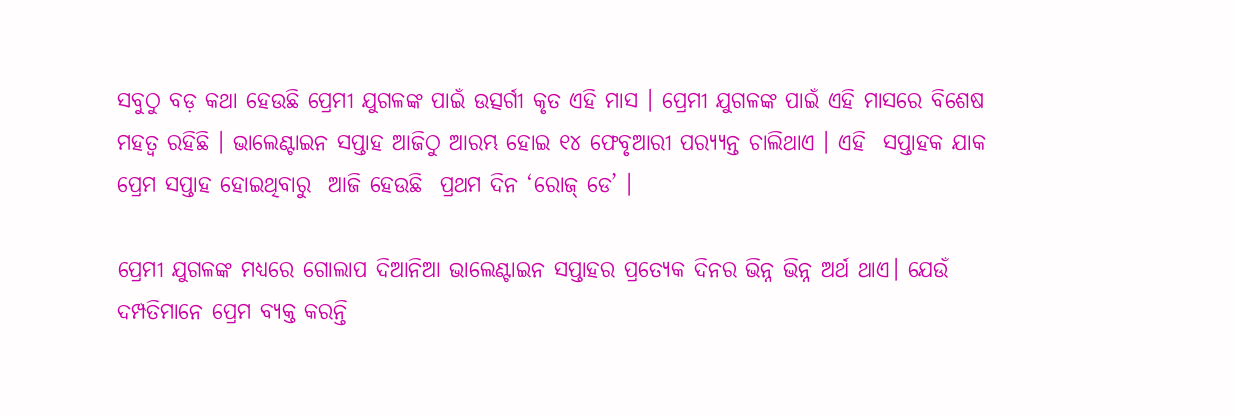ସବୁଠୁ ବଡ଼ କଥା ହେଉଛି ପ୍ରେମୀ ଯୁଗଳଙ୍କ ପାଇଁ ଉତ୍ସର୍ଗୀ କୃତ ଏହି ମାସ । ପ୍ରେମୀ ଯୁଗଳଙ୍କ ପାଇଁ ଏହି ମାସରେ ବିଶେଷ ମହତ୍ୱ ରହିଛି । ଭାଲେଣ୍ଟାଇନ ସପ୍ତାହ ଆଜିଠୁ ଆରମ୍ଭ ହୋଇ ୧୪ ଫେବୃଆରୀ ପର‌୍ୟ୍ୟନ୍ତ ଚାଲିଥାଏ । ଏହି  ସପ୍ତାହକ ଯାକ ପ୍ରେମ ସପ୍ତାହ ହୋଇଥିବାରୁ  ଆଜି ହେଉଛି  ପ୍ରଥମ ଦିନ ‘ରୋଜ୍ ଡେ’ ।

ପ୍ରେମୀ ଯୁଗଳଙ୍କ ମଧ୍ୟରେ ଗୋଲାପ ଦିଆନିଆ ଭାଲେଣ୍ଟାଇନ ସପ୍ତାହର ପ୍ରତ୍ୟେକ ଦିନର ଭିନ୍ନ ଭିନ୍ନ ଅର୍ଥ ଥାଏ। ଯେଉଁ ଦମ୍ପତିମାନେ ପ୍ରେମ ବ୍ୟକ୍ତ କରନ୍ତି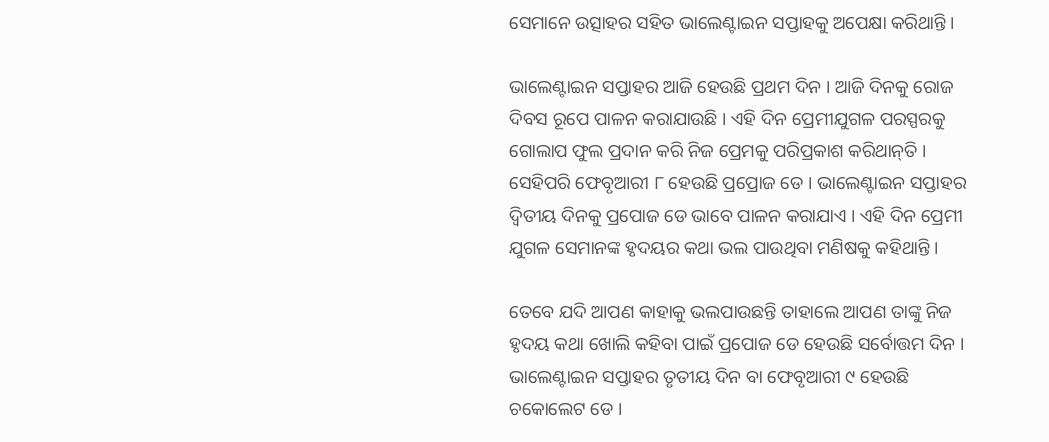ସେମାନେ ଉତ୍ସାହର ସହିତ ଭାଲେଣ୍ଟାଇନ ସପ୍ତାହକୁ ଅପେକ୍ଷା କରିଥାନ୍ତି ।

ଭାଲେଣ୍ଟାଇନ ସପ୍ତାହର ଆଜି ହେଉଛି ପ୍ରଥମ ଦିନ । ଆଜି ଦିନକୁ ରୋଜ ଦିବସ ରୂପେ ପାଳନ କରାଯାଉଛି । ଏହି ଦିନ ପ୍ରେମୀଯୁଗଳ ପରସ୍ପରକୁ ଗୋଲାପ ଫୁଲ ପ୍ରଦାନ କରି ନିଜ ପ୍ରେମକୁ ପରିପ୍ରକାଶ କରିଥାନ୍‌ତି । ସେହିପରି ଫେବୃଆରୀ ୮ ହେଉଛି ପ୍ରପ୍ରୋଜ ଡେ । ଭାଲେଣ୍ଟାଇନ ସପ୍ତାହର ଦ୍ୱିତୀୟ ଦିନକୁ ପ୍ରପୋଜ ଡେ ଭାବେ ପାଳନ କରାଯାଏ । ଏହି ଦିନ ପ୍ରେମୀ ଯୁଗଳ ସେମାନଙ୍କ ହୃଦୟର କଥା ଭଲ ପାଉଥିବା ମଣିଷକୁ କହିଥାନ୍ତି ।

ତେବେ ଯଦି ଆପଣ କାହାକୁ ଭଲପାଉଛନ୍ତି ତାହାଲେ ଆପଣ ତାଙ୍କୁ ନିଜ ହୃଦୟ କଥା ଖୋଲି କହିବା ପାଇଁ ପ୍ରପୋଜ ଡେ ହେଉଛି ସର୍ବୋତ୍ତମ ଦିନ । ଭାଲେଣ୍ଟାଇନ ସପ୍ତାହର ତୃତୀୟ ଦିନ ବା ଫେବୃଆରୀ ୯ ହେଉଛି ଚକୋଲେଟ ଡେ ।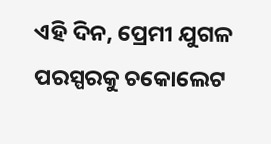ଏହି ଦିନ, ପ୍ରେମୀ ଯୁଗଳ ପରସ୍ପରକୁ ଚକୋଲେଟ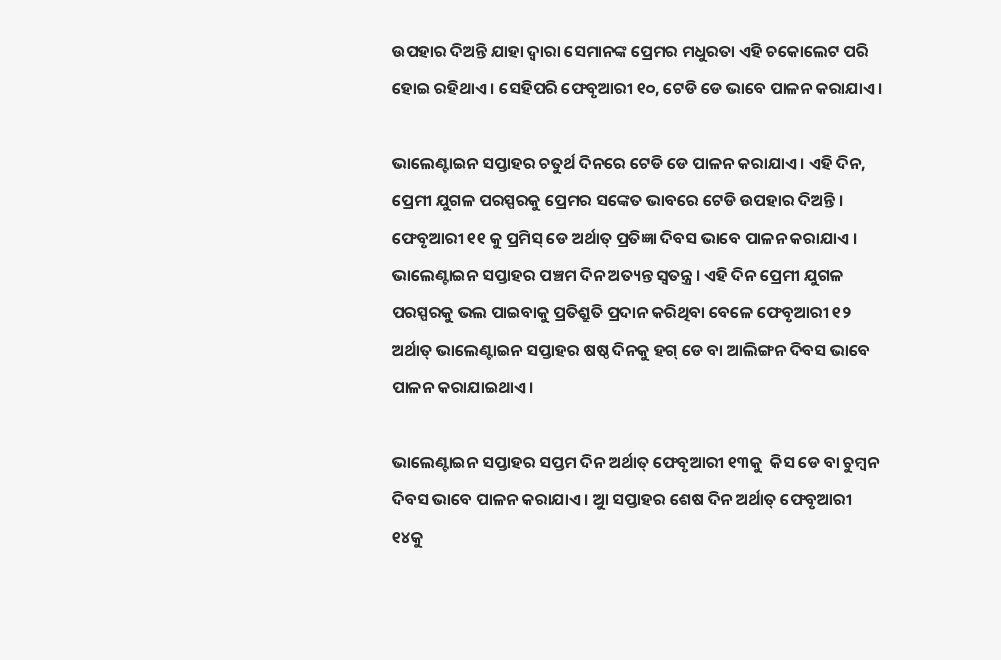ଉପହାର ଦିଅନ୍ତି ଯାହା ଦ୍ୱାରା ସେମାନଙ୍କ ପ୍ରେମର ମଧୁରତା ଏହି ଚକୋଲେଟ ପରି ହୋଇ ରହିଥାଏ । ସେହିପରି ଫେବୃଆରୀ ୧୦, ଟେଡି ଡେ ଭାବେ ପାଳନ କରାଯାଏ ।

ଭାଲେଣ୍ଟାଇନ ସପ୍ତାହର ଚତୁର୍ଥ ଦିନରେ ଟେଡି ଡେ ପାଳନ କରାଯାଏ। ଏହି ଦିନ, ପ୍ରେମୀ ଯୁଗଳ ପରସ୍ପରକୁ ପ୍ରେମର ସଙ୍କେତ ଭାବରେ ଟେଡି ଉପହାର ଦିଅନ୍ତି । ଫେବୃଆରୀ ୧୧ କୁ ପ୍ରମିସ୍ ଡେ ଅର୍ଥାତ୍ ପ୍ରତିଜ୍ଞା ଦିବସ ଭାବେ ପାଳନ କରାଯାଏ । ଭାଲେଣ୍ଟାଇନ ସପ୍ତାହର ପଞ୍ଚମ ଦିନ ଅତ୍ୟନ୍ତ ସ୍ବତନ୍ତ୍ର । ଏହି ଦିନ ପ୍ରେମୀ ଯୁଗଳ ପରସ୍ପରକୁ ଭଲ ପାଇବାକୁ ପ୍ରତିଶ୍ରୁତି ପ୍ରଦାନ କରିଥିବା ବେଳେ ଫେବୃଆରୀ ୧୨ ଅର୍ଥାତ୍ ଭାଲେଣ୍ଟାଇନ ସପ୍ତାହର ଷଷ୍ଠ ଦିନକୁ ହଗ୍ ଡେ ବା ଆଲିଙ୍ଗନ ଦିବସ ଭାବେ ପାଳନ କରାଯାଇଥାଏ।

ଭାଲେଣ୍ଟାଇନ ସପ୍ତାହର ସପ୍ତମ ଦିନ ଅର୍ଥାତ୍ ଫେବୃଆରୀ ୧୩କୁ  କିସ ଡେ ବା ଚୁମ୍ବନ ଦିବସ ଭାବେ ପାଳନ କରାଯାଏ । ଆୁ ସପ୍ତାହର ଶେଷ ଦିନ ଅର୍ଥାତ୍ ଫେବୃଆରୀ ୧୪କୁ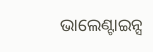ଭାଲେଣ୍ଟାଇନ୍ସ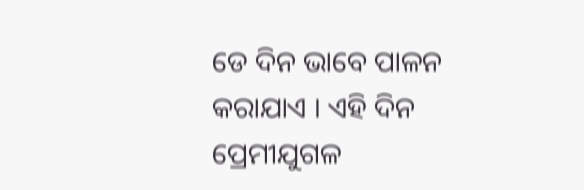ଡେ ଦିନ ଭାବେ ପାଳନ କରାଯାଏ । ଏହି ଦିନ ପ୍ରେମୀଯୁଗଳ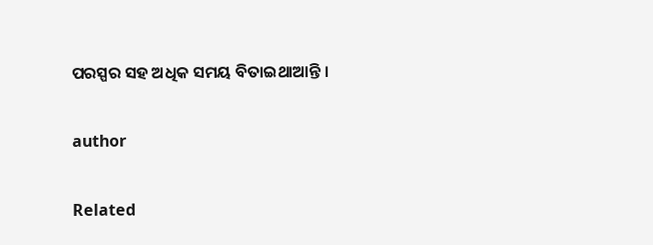ପରସ୍ପର ସହ ଅଧିକ ସମୟ ବିତାଇଥାଆନ୍ତି ।

author

Related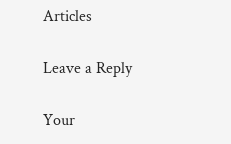Articles

Leave a Reply

Your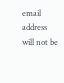email address will not be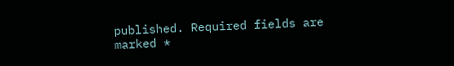published. Required fields are marked *